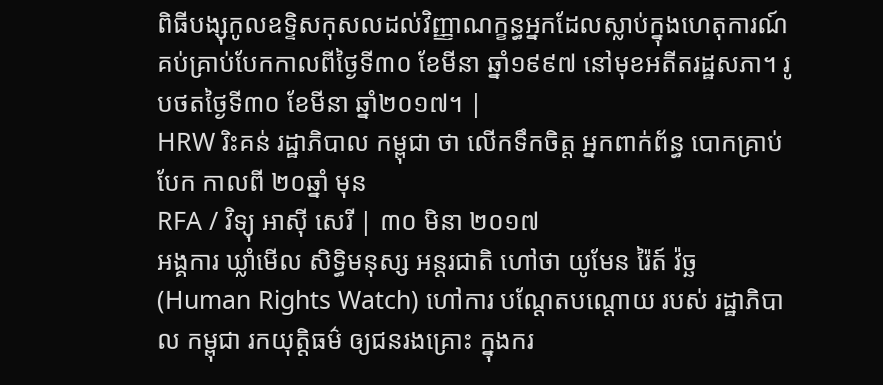ពិធីបង្សុកូលឧទ្ទិសកុសលដល់វិញ្ញាណក្ខន្ធអ្នកដែលស្លាប់ក្នុងហេតុការណ៍គប់គ្រាប់បែកកាលពីថ្ងៃទី៣០ ខែមីនា ឆ្នាំ១៩៩៧ នៅមុខអតីតរដ្ឋសភា។ រូបថតថ្ងៃទី៣០ ខែមីនា ឆ្នាំ២០១៧។ |
HRW រិះគន់ រដ្ឋាភិបាល កម្ពុជា ថា លើកទឹកចិត្ត អ្នកពាក់ព័ន្ធ បោកគ្រាប់បែក កាលពី ២០ឆ្នាំ មុន
RFA / វិទ្យុ អាស៊ី សេរី | ៣០ មិនា ២០១៧
អង្គការ ឃ្លាំមើល សិទ្ធិមនុស្ស អន្តរជាតិ ហៅថា យូមែន រ៉ៃត៍ វ៉ច្ឆ (Human Rights Watch) ហៅការ បណ្ដែតបណ្ដោយ របស់ រដ្ឋាភិបាល កម្ពុជា រកយុត្តិធម៌ ឲ្យជនរងគ្រោះ ក្នុងករ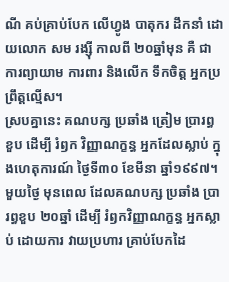ណី គប់គ្រាប់បែក លើហ្វូង បាតុករ ដឹកនាំ ដោយលោក សម រង្ស៊ី កាលពី ២០ឆ្នាំមុន គឺ ជាការព្យាយាម ការពារ និងលើក ទឹកចិត្ត អ្នកប្រព្រឹត្តល្មើស។
ស្របគ្នានេះ គណបក្ស ប្រឆាំង ត្រៀម ប្រារព្ធ ខួប ដើម្បី រំឭក វិញ្ញាណក្ខន្ធ អ្នកដែលស្លាប់ ក្នុងហេតុការណ៍ ថ្ងៃទី៣០ ខែមីនា ឆ្នាំ១៩៩៧។
មួយថ្ងៃ មុនពេល ដែលគណបក្ស ប្រឆាំង ប្រារព្ធខួប ២០ឆ្នាំ ដើម្បី រំឭកវិញ្ញាណក្ខន្ធ អ្នកស្លាប់ ដោយការ វាយប្រហារ គ្រាប់បែកដៃ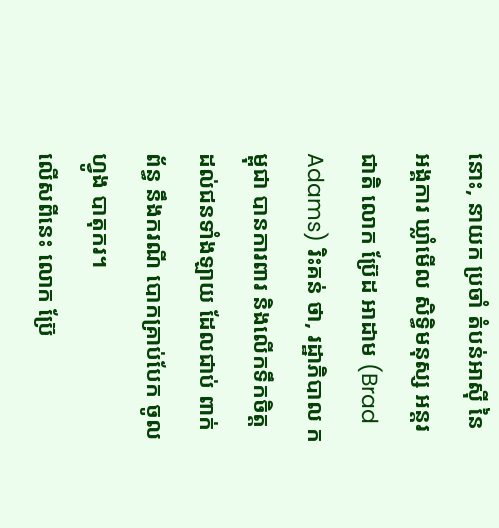នោះ, នាយក ប្រចាំ តំបន់អាស៊ី នៃអង្គការ ឃ្លាំមើល សិទ្ធិមនុស្ស អន្តរជាតិ លោក ប្រ៊ែដ អាដាម (Brad Adams) រិះគន់ ថា, រដ្ឋាភិបាល កម្ពុជា បានការពារ និងលើកទឹកចិត្ត ដល់ជនទាំងឡាយ ដែលជាប់ ពាក់ព័ន្ធ នឹងករណី បោកគ្រាប់បែក ចូលហ្វូង បាតុករ។
លើសពីនេះ លោក ប៊្រែ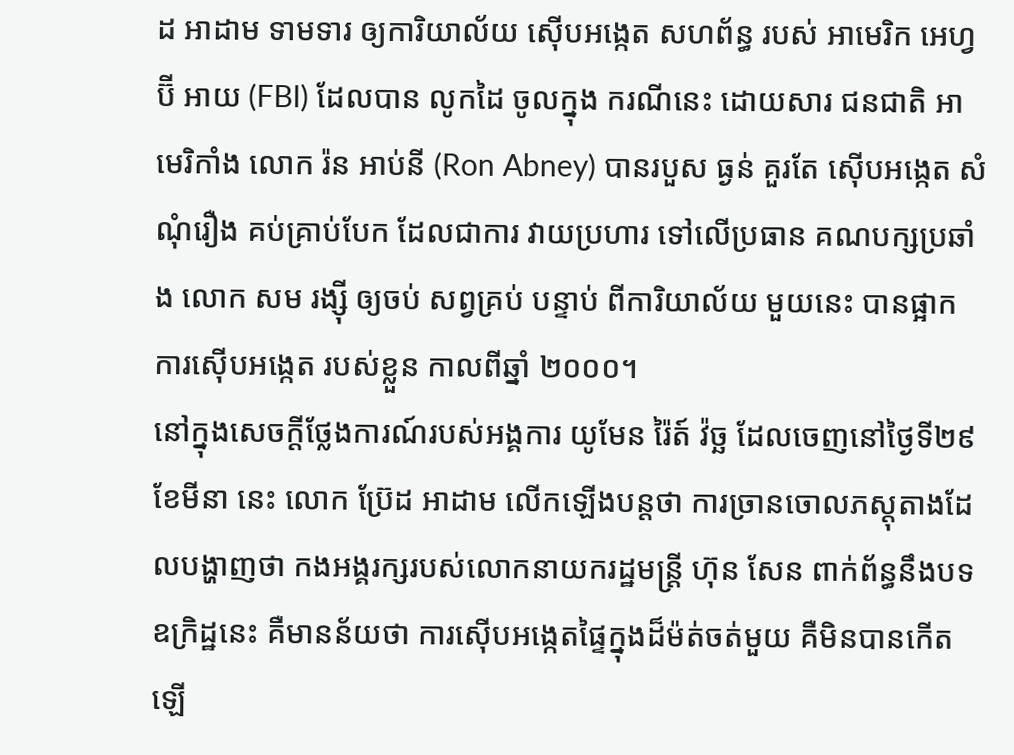ដ អាដាម ទាមទារ ឲ្យការិយាល័យ ស៊ើបអង្កេត សហព័ន្ធ របស់ អាមេរិក អេហ្វ ប៊ី អាយ (FBI) ដែលបាន លូកដៃ ចូលក្នុង ករណីនេះ ដោយសារ ជនជាតិ អាមេរិកាំង លោក រ៉ន អាប់នី (Ron Abney) បានរបួស ធ្ងន់ គួរតែ ស៊ើបអង្កេត សំណុំរឿង គប់គ្រាប់បែក ដែលជាការ វាយប្រហារ ទៅលើប្រធាន គណបក្សប្រឆាំង លោក សម រង្ស៊ី ឲ្យចប់ សព្វគ្រប់ បន្ទាប់ ពីការិយាល័យ មួយនេះ បានផ្អាក ការស៊ើបអង្កេត របស់ខ្លួន កាលពីឆ្នាំ ២០០០។
នៅក្នុងសេចក្ដីថ្លែងការណ៍របស់អង្គការ យូមែន រ៉ៃត៍ វ៉ច្ឆ ដែលចេញនៅថ្ងៃទី២៩ ខែមីនា នេះ លោក ប៊្រែដ អាដាម លើកឡើងបន្តថា ការច្រានចោលភស្តុតាងដែលបង្ហាញថា កងអង្គរក្សរបស់លោកនាយករដ្ឋមន្ត្រី ហ៊ុន សែន ពាក់ព័ន្ធនឹងបទឧក្រិដ្ឋនេះ គឺមានន័យថា ការស៊ើបអង្កេតផ្ទៃក្នុងដ៏ម៉ត់ចត់មួយ គឺមិនបានកើតឡើ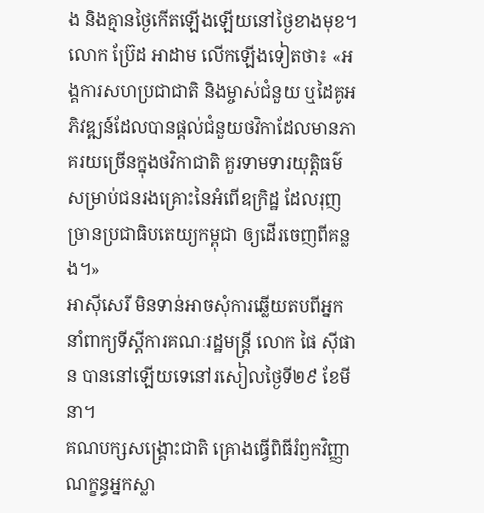ង និងគ្មានថ្ងៃកើតឡើងឡើយនៅថ្ងៃខាងមុខ។
លោក ប៊្រែដ អាដាម លើកឡើងទៀតថា៖ «អង្គការសហប្រជាជាតិ និងម្ចាស់ជំនួយ ឬដៃគូអភិវឌ្ឍន៍ដែលបានផ្ដល់ជំនួយថវិកាដែលមានភាគរយច្រើនក្នុងថវិកាជាតិ គួរទាមទារយុត្តិធម៌សម្រាប់ជនរងគ្រោះនៃអំពើឧក្រិដ្ឋ ដែលរុញច្រានប្រជាធិបតេយ្យកម្ពុជា ឲ្យដើរចេញពីគន្លង។»
អាស៊ីសេរី មិនទាន់អាចសុំការឆ្លើយតបពីអ្នកនាំពាក្យទីស្ដីការគណៈរដ្ឋមន្ត្រី លោក ផៃ ស៊ីផាន បាននៅឡើយទេនៅរសៀលថ្ងៃទី២៩ ខែមីនា។
គណបក្សសង្គ្រោះជាតិ គ្រោងធ្វើពិធីរំឭកវិញ្ញាណក្ខន្ធអ្នកស្លា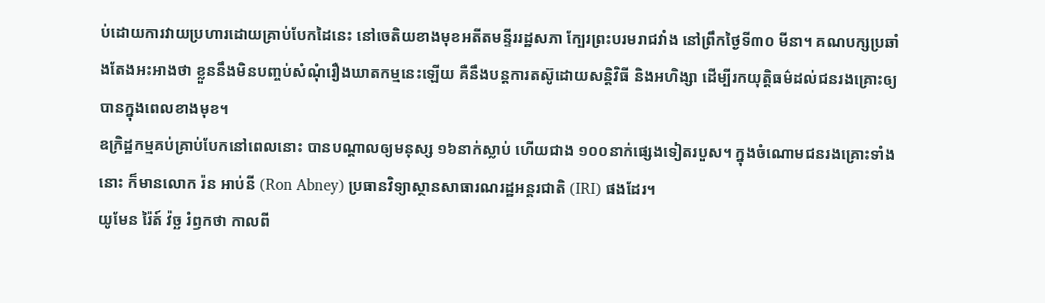ប់ដោយការវាយប្រហារដោយគ្រាប់បែកដៃនេះ នៅចេតិយខាងមុខអតីតមន្ទីររដ្ឋសភា ក្បែរព្រះបរមរាជវាំង នៅព្រឹកថ្ងៃទី៣០ មីនា។ គណបក្សប្រឆាំងតែងអះអាងថា ខ្លួននឹងមិនបញ្ចប់សំណុំរឿងឃាតកម្មនេះឡើយ គឺនឹងបន្តការតស៊ូដោយសន្តិវិធី និងអហិង្សា ដើម្បីរកយុត្តិធម៌ដល់ជនរងគ្រោះឲ្យបានក្នុងពេលខាងមុខ។
ឧក្រិដ្ឋកម្មគប់គ្រាប់បែកនៅពេលនោះ បានបណ្ដាលឲ្យមនុស្ស ១៦នាក់ស្លាប់ ហើយជាង ១០០នាក់ផ្សេងទៀតរបួស។ ក្នុងចំណោមជនរងគ្រោះទាំងនោះ ក៏មានលោក រ៉ន អាប់នី (Ron Abney) ប្រធានវិទ្យាស្ថានសាធារណរដ្ឋអន្តរជាតិ (IRI) ផងដែរ។
យូមែន រ៉ៃត៍ វ៉ច្ឆ រំឭកថា កាលពី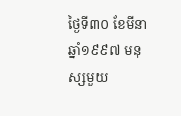ថ្ងៃទី៣០ ខែមីនា ឆ្នាំ១៩៩៧ មនុស្សមួយ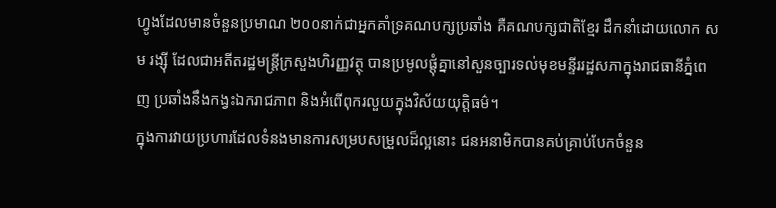ហ្វូងដែលមានចំនួនប្រមាណ ២០០នាក់ជាអ្នកគាំទ្រគណបក្សប្រឆាំង គឺគណបក្សជាតិខ្មែរ ដឹកនាំដោយលោក សម រង្ស៊ី ដែលជាអតីតរដ្ឋមន្ត្រីក្រសួងហិរញ្ញវត្ថុ បានប្រមូលផ្ដុំគ្នានៅសួនច្បារទល់មុខមន្ទីររដ្ឋសភាក្នុងរាជធានីភ្នំពេញ ប្រឆាំងនឹងកង្វះឯករាជភាព និងអំពើពុករលួយក្នុងវិស័យយុត្តិធម៌។
ក្នុងការវាយប្រហារដែលទំនងមានការសម្របសម្រួលដ៏ល្អនោះ ជនអនាមិកបានគប់គ្រាប់បែកចំនួន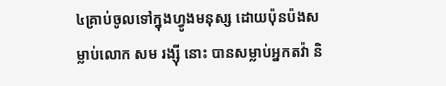៤គ្រាប់ចូលទៅក្នុងហ្វូងមនុស្ស ដោយប៉ុនប៉ងសម្លាប់លោក សម រង្ស៊ី នោះ បានសម្លាប់អ្នកតវ៉ា និ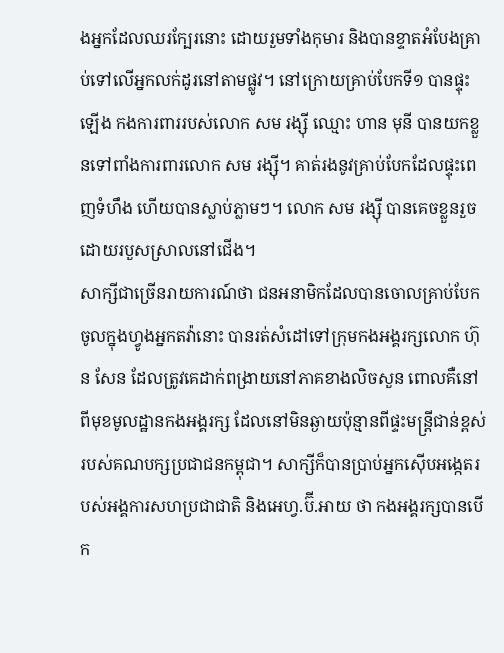ងអ្នកដែលឈរក្បែរនោះ ដោយរួមទាំងកុមារ និងបានខ្ទាតអំបែងគ្រាប់ទៅលើអ្នកលក់ដូរនៅតាមផ្លូវ។ នៅក្រោយគ្រាប់បែកទី១ បានផ្ទុះឡើង កងការពាររបស់លោក សម រង្ស៊ី ឈ្មោះ ហាន មុនី បានយកខ្លួនទៅពាំងការពារលោក សម រង្ស៊ី។ គាត់រងនូវគ្រាប់បែកដែលផ្ទុះពេញទំហឹង ហើយបានស្លាប់ភ្លាមៗ។ លោក សម រង្ស៊ី បានគេចខ្លួនរួចដោយរបួសស្រាលនៅជើង។
សាក្សីជាច្រើនរាយការណ៍ថា ជនអនាមិកដែលបានចោលគ្រាប់បែកចូលក្នុងហ្វូងអ្នកតវ៉ានោះ បានរត់សំដៅទៅក្រុមកងអង្គរក្សលោក ហ៊ុន សែន ដែលត្រូវគេដាក់ពង្រាយនៅភាគខាងលិចសួន ពោលគឺនៅពីមុខមូលដ្ឋានកងអង្គរក្ស ដែលនៅមិនឆ្ងាយប៉ុន្មានពីផ្ទះមន្ត្រីជាន់ខ្ពស់របស់គណបក្សប្រជាជនកម្ពុជា។ សាក្សីក៏បានប្រាប់អ្នកស៊ើបអង្កេតរបស់អង្គការសហប្រជាជាតិ និងអេហ្វ.ប៊ី.អាយ ថា កងអង្គរក្សបានបើក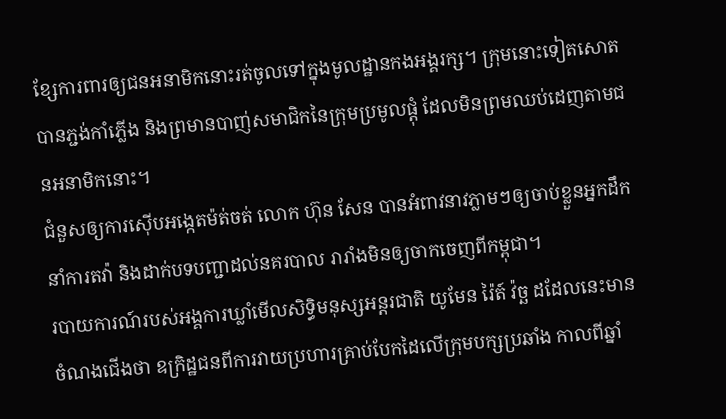ខ្សែការពារឲ្យជនអនាមិកនោះរត់ចូលទៅក្នុងមូលដ្ឋានកងអង្គរក្ស។ ក្រុមនោះទៀតសោត បានភ្ជង់កាំភ្លើង និងព្រមានបាញ់សមាជិកនៃក្រុមប្រមូលផ្ដុំ ដែលមិនព្រមឈប់ដេញតាមជនអនាមិកនោះ។
ជំនួសឲ្យការស៊ើបអង្កេតម៉ត់ចត់ លោក ហ៊ុន សែន បានអំពាវនាវភ្លាមៗឲ្យចាប់ខ្លួនអ្នកដឹកនាំការតវ៉ា និងដាក់បទបញ្ជាដល់នគរបាល រារាំងមិនឲ្យចាកចេញពីកម្ពុជា។
របាយការណ៍របស់អង្គការឃ្លាំមើលសិទ្ធិមនុស្សអន្តរជាតិ យូមែន រ៉ៃត៍ វ៉ច្ឆ ដដែលនេះមានចំណងជើងថា ឧក្រិដ្ឋជនពីការវាយប្រហារគ្រាប់បែកដៃលើក្រុមបក្សប្រឆាំង កាលពីឆ្នាំ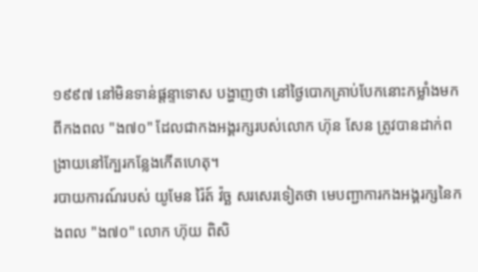១៩៩៧ នៅមិនទាន់ផ្ដន្ទាទោស បង្ហាញថា នៅថ្ងៃបោកគ្រាប់បែកនោះកម្លាំងមកពីកងពល "ង៧០" ដែលជាកងអង្គរក្សរបស់លោក ហ៊ុន សែន ត្រូវបានដាក់ពង្រាយនៅក្បែរកន្លែងកើតហេតុ។
របាយការណ៍របស់ យូមែន រ៉ៃត៍ វ៉ច្ឆ សរសេរទៀតថា មេបញ្ជាការកងអង្គរក្សនៃកងពល "ង៧០" លោក ហ៊ុយ ពិសិ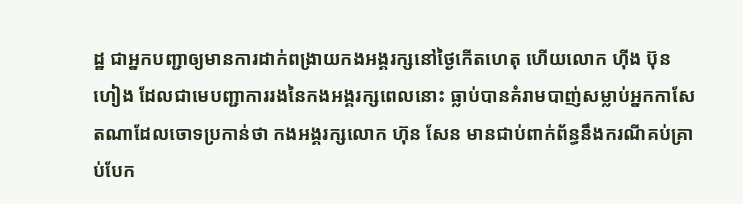ដ្ឋ ជាអ្នកបញ្ជាឲ្យមានការដាក់ពង្រាយកងអង្គរក្សនៅថ្ងៃកើតហេតុ ហើយលោក ហ៊ីង ប៊ុនហៀង ដែលជាមេបញ្ជាការរងនៃកងអង្គរក្សពេលនោះ ធ្លាប់បានគំរាមបាញ់សម្លាប់អ្នកកាសែតណាដែលចោទប្រកាន់ថា កងអង្គរក្សលោក ហ៊ុន សែន មានជាប់ពាក់ព័ន្ធនឹងករណីគប់គ្រាប់បែក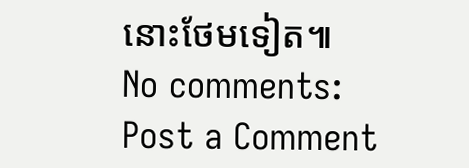នោះថែមទៀត៕
No comments:
Post a Comment